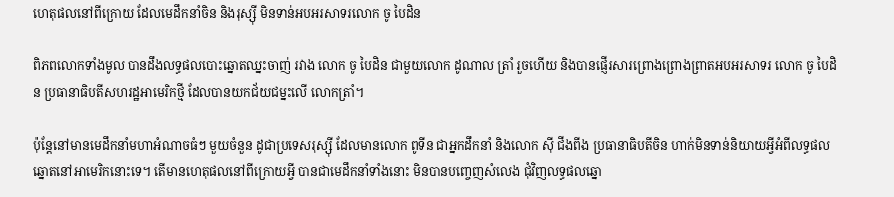ហេតុផលនៅពីក្រោយ ដែលមេដឹកនាំចិន និងរុស្ស៊ី មិនទាន់អបអរសាទរលោក ចូ បៃដិន

ពិភពលោកទាំងមូល បានដឹងលទ្ធផលបោះឆ្នោតឈ្នះចាញ់ រវាង លោក ចូ បៃដិន ជាមួយលោក ដូណាល ត្រាំ រួចហើយ និងបានផ្ញើរសារព្រោងព្រោងព្រាតអបអរសាទរ លោក ចូ បៃដិន ប្រធានាធិបតីសហរដ្ឋអាមេរិកថ្មី ដែលបានយកជ័យជម្នះលើ លោកត្រាំ។

ប៉ុន្តែនៅមានមេដឹកនាំមហាអំណាចធំៗ មួយចំនួន ដូជាប្រទេសរុស្ស៊ី ដែលមានលោក ពូទីន ជាអ្នកដឹកនាំ និងលោក ស៊ី ជីងពីង ប្រធានាធិបតីចិន ហាក់មិនទាន់និយាយអ្វីអំពីលទ្ធផលឆ្នោតនៅអាមេរិកនោះទេ។ តើមានហេតុផលនៅពីក្រោយអ្វី បានជាមេដឹកនាំទាំងនោះ មិនបានបញ្ចេញសំលេង ជុំវិញលទ្ធផលឆ្នោ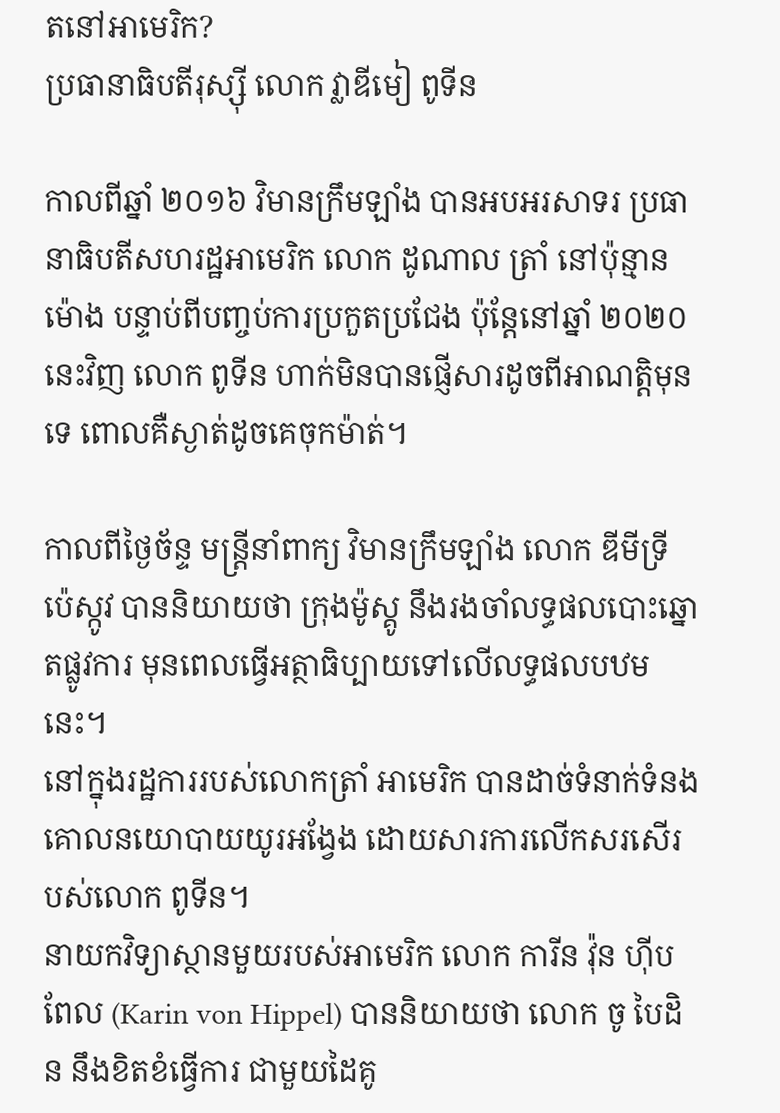តនៅអាមេរិក?
ប្រធានាធិបតីរុស្ស៊ី លោក វ្លាឌីមៀ ពូទីន

កាលពីឆ្នាំ ២០១៦ វិមានក្រឹមឡាំង បានអបអរសាទរ ប្រធានាធិបតីសហរដ្ឋអាមេរិក លោក ដូណាល ត្រាំ នៅប៉ុន្មានម៉ោង បន្ទាប់ពីបញ្ចប់ការប្រកួតប្រជែង ប៉ុន្តែនៅឆ្នាំ ២០២០នេះវិញ លោក ពូទីន ហាក់មិនបានផ្ញើសារដូចពីអាណត្តិមុនទេ ពោលគឺស្ងាត់ដូចគេចុកម៉ាត់។

កាលពីថ្ងៃច័ន្ទ មន្ត្រីនាំពាក្យ វិមានក្រឹមឡាំង លោក ឌីមីទ្រី ប៉េស្កូវ បាននិយាយថា ក្រុងម៉ូស្គូ នឹងរងចាំលទ្ធផលបោះឆ្នោតផ្លូវការ មុនពេលធ្វើអត្ថាធិប្បាយទៅលើលទ្ធផលបឋមនេះ។
នៅក្នុងរដ្ឋការរបស់លោកត្រាំ អាមេរិក បានដាច់ទំនាក់ទំនងគោលនយោបាយយូរអង្វែង ដោយសារការលើកសរសើរបស់លោក ពូទីន។
នាយកវិទ្យាស្ថានមួយរបស់អាមេរិក លោក ការីន វ៉ុន ហ៊ីបពែល (Karin von Hippel) បាននិយាយថា លោក ចូ បៃដិន នឹងខិតខំធ្វើការ ជាមួយដៃគូ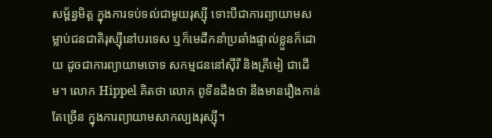សម្ព័ន្ធមិត្ត ក្នុងការទប់ទល់ជាមួយរុស្ស៊ី ទោះបីជាការព្យាយាមសម្លាប់ជនជាតិរុស្ស៊ីនៅបរទេស ឬក៏មេដឹកនាំប្រឆាំងផ្ទាល់ខ្លួនក៏ដោយ ដូចជាការព្យាយាមចោទ សកម្មជននៅស៊ីរី និងគ្រីមៀ ជាដើម។ លោក Hippel គិតថា លោក ពូទីនដឹងថា នឹងមានរឿងកាន់តែច្រើន ក្នុងការព្យាយាមសាកល្បងរុស្ស៊ី។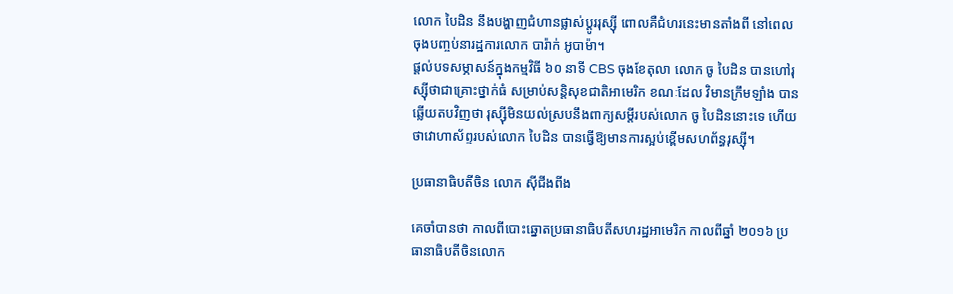លោក បៃដិន នឹងបង្ហាញជំហានផ្លាស់ប្តូររុស្ស៊ី ពោលគឺជំហរនេះមានតាំងពី នៅពេលចុងបញ្ចប់នារដ្ឋការលោក បារ៉ាក់ អូបាម៉ា។
ផ្តល់បទសម្ភាសន៍ក្នុងកម្មវិធី ៦០ នាទី CBS ចុងខែតុលា លោក ចូ បៃដិន បានហៅរុស្ស៊ីថាជាគ្រោះថ្នាក់ធំ សម្រាប់សន្តិសុខជាតិអាមេរិក ខណៈដែល វិមានក្រឹមឡាំង បានឆ្លើយតបវិញថា រុស្ស៊ីមិនយល់ស្របនឹងពាក្យសម្តីរបស់លោក ចូ បៃដិននោះទេ ហើយថាវោហាស័ព្ទរបស់លោក បៃដិន បានធ្វើឱ្យមានការស្អប់ខ្ពើមសហព័ន្ធរុស្ស៊ី។

ប្រធានាធិបតីចិន លោក ស៊ីជីងពីង

គេចាំបានថា កាលពីបោះឆ្នោតប្រធានាធិបតីសហរដ្ឋអាមេរិក កាលពីឆ្នាំ ២០១៦ ប្រធានាធិបតីចិនលោក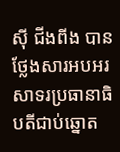ស៊ី ជីងពីង បានថ្លែងសារអបអរសាទរប្រធានាធិបតីជាប់ឆ្នោត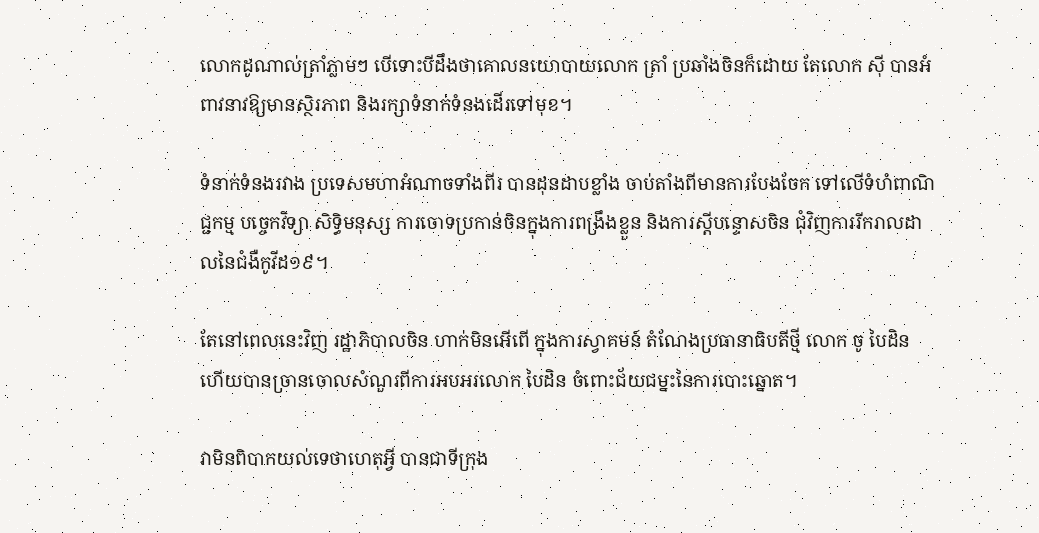លោកដូណាល់ត្រាំភ្លាមៗ បើទោះបីដឹងថាគោលនយោបាយលោក ត្រាំ ប្រឆាំងចិនក៏ដោយ តែលោក ស៊ី បានអំពាវនាវឱ្យមានស្ថិរភាព និងរក្សាទំនាក់ទំនងដើរទៅមុខ។

ទំនាក់ទំនងរវាង ប្រទេសមហាអំណាចទាំងពីរ បានដុនដាបខ្លាំង ចាប់តាំងពីមានការបែងចែក ទៅលើទំហំពាណិជ្ជកម្ម បច្ចេកវិទ្យា សិទ្ធិមនុស្ស ការចោទប្រកាន់ចិនក្នុងការពង្រឹងខ្លួន និងការស្តីបន្ទោសចិន ជុំវិញការរីករាលដាលនៃជំងឺកូវីដ១៩។

តែនៅពេលនេះវិញ រដ្ឋាភិបាលចិន ហាក់មិនអើពើ ក្នុងការស្វាគមន៍ តំណែងប្រធានាធិបតីថ្មី លោក ចូ បៃដិន ហើយបានច្រានចោលសំណួរពីការអបអរលោក បៃដិន ចំពោះជ័យជម្នះនៃការបោះឆ្នោត។

វាមិនពិបាកយល់ទេថាហេតុអ្វី បានជាទីក្រុង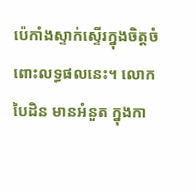ប៉េកាំងស្ទាក់ស្ទើរក្នុងចិត្តចំពោះលទ្ធផលនេះ។ លោក បៃដិន មានអំនួត ក្នុងកា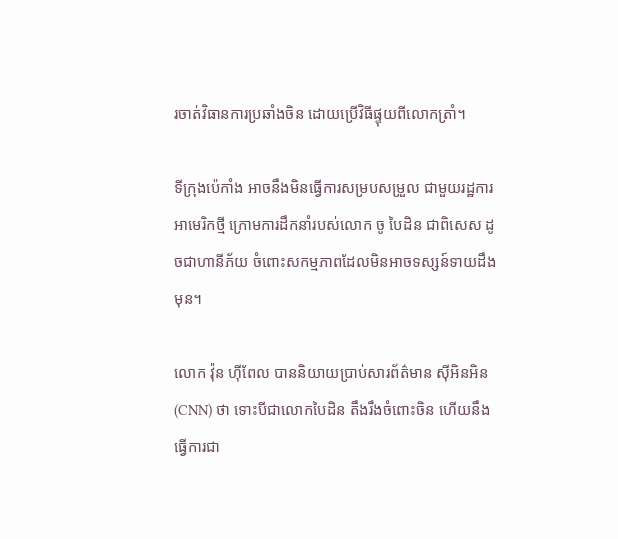រចាត់វិធានការប្រឆាំងចិន ដោយប្រើវិធីផ្ទុយពីលោកត្រាំ។

ទីក្រុងប៉េកាំង អាចនឹងមិនធ្វើការសម្របសម្រួល ជាមួយរដ្ឋការអាមេរិកថ្មី ក្រោមការដឹកនាំរបស់លោក ចូ បៃដិន ជាពិសេស ដូចជាហានីភ័យ ចំពោះសកម្មភាពដែលមិនអាចទស្សន៍ទាយដឹងមុន។

លោក វ៉ុន ហ៊ីពែល បាននិយាយប្រាប់សារព័ត៌មាន ស៊ីអិនអិន (CNN) ថា ទោះបីជាលោកបៃដិន តឹងរឹងចំពោះចិន ហើយនឹងធ្វើការជា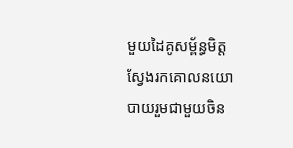មួយដៃគូសម្ព័ន្ធមិត្ត ស្វែងរកគោលនយោបាយរួមជាមួយចិន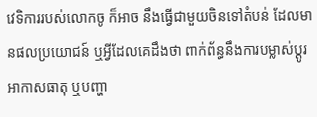វេទិការរបស់លោកចូ ក៏អាច នឹងធ្វើជាមួយចិនទៅតំបន់ ដែលមានផលប្រយោជន៍ ឬអ្វីដែលគេដឹងថា ពាក់ព័ន្ធនឹងការបម្លាស់ប្តូរអាកាសធាតុ ឬបញ្ហា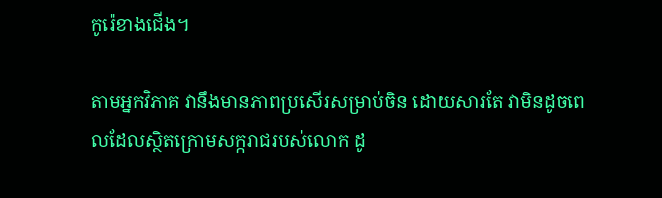កូរ៉េខាងជើង។

តាមអ្នកវិភាគ វានឹងមានភាពប្រសើរសម្រាប់ចិន ដោយសារតែ វាមិនដូចពេលដែលស្ថិតក្រោមសក្ករាជរបស់លោក ដូ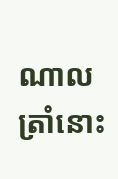ណាល ត្រាំនោះ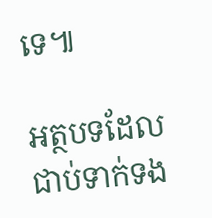ទេ៕

អត្ថបទដែលជាប់ទាក់ទង